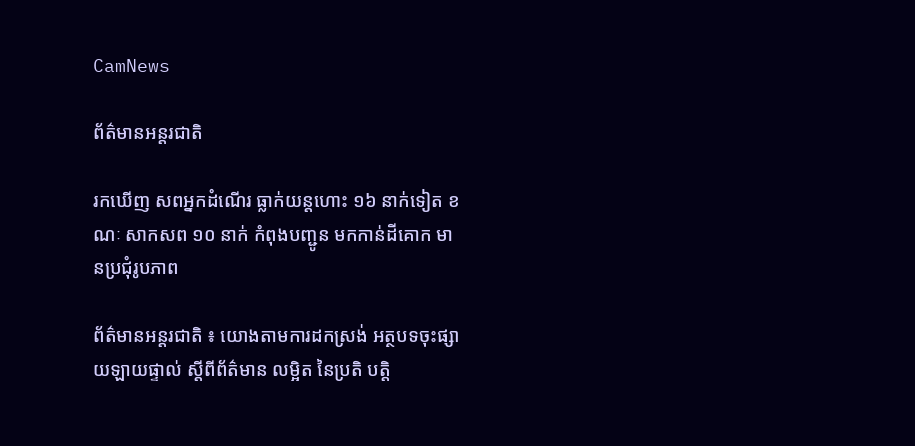CamNews

ព័ត៌មានអន្តរជាតិ

រកឃើញ សពអ្នកដំណើរ ធ្លាក់យន្តហោះ ១៦ នាក់ទៀត ខណៈ សាកសព ១០ នាក់ កំពុងបញ្ជូន មកកាន់ដីគោក មានប្រជុំរូបភាព

ព័ត៌មានអន្តរជាតិ ៖ យោងតាមការដកស្រង់ អត្ថបទចុះផ្សាយឡាយផ្ទាល់ ស្តីពីព័ត៌មាន លម្អិត នៃប្រតិ បត្តិ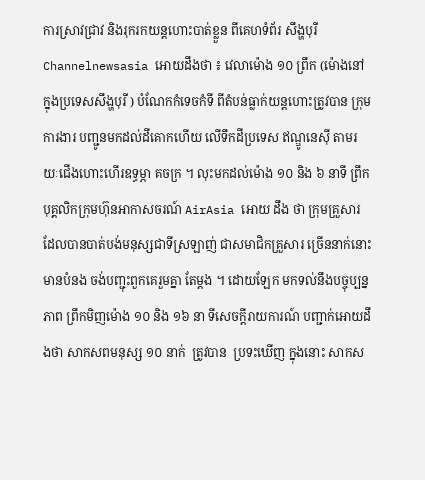ការស្រាវជ្រាវ និងរុករកយន្តហោះបាត់ខ្លួន ពីគេហទំព័រ សឹង្ហបុរី Channelnewsasia អោយដឹងថា ៖ វេលាម៉ោង ១០ ព្រឹក (ម៉ោងនៅក្នុងប្រទេសសឹង្ហបុរី ) បំណែកកំទេចកំទី ពីតំបន់ធ្លាក់យន្តហោះត្រូវបាន ក្រុមការងារ បញ្ជូនមកដល់ដីគោកហើយ លើទឹកដីប្រទេស ឥណ្ឌូនេស៊ី តាមរយៈជើងហោះហើរឧទ្ធម្ភា គចក្រ ។ លុះមកដល់ម៉ោង ១០ និង ៦ នាទី ព្រឹក បុគ្គលិកក្រុមហ៊ុនអាកាសចរណ៍ AirAsia អោយ ដឹង ថា ក្រុមគ្រួសារដែលបានបាត់បង់មនុស្សជាទីស្រឡាញ់ ជាសមាជិកគ្រួសារ ច្រើននាក់នោះ មានបំនង ចង់បញ្ជុះពួកគេរួមគ្នា តែម្តង ។ ដោយឡែក មកទល់នឹងបច្ចុប្បន្នភាព ព្រឹកមិញម៉ោង ១០ និង ១៦ នា ទីសេចក្តីរាយការណ៍ បញ្ជាក់អោយដឹងថា សាកសពមនុស្ស ១០ នាក់  ត្រូវបាន  ប្រទះឃើញ ក្នុងនោះ សាកស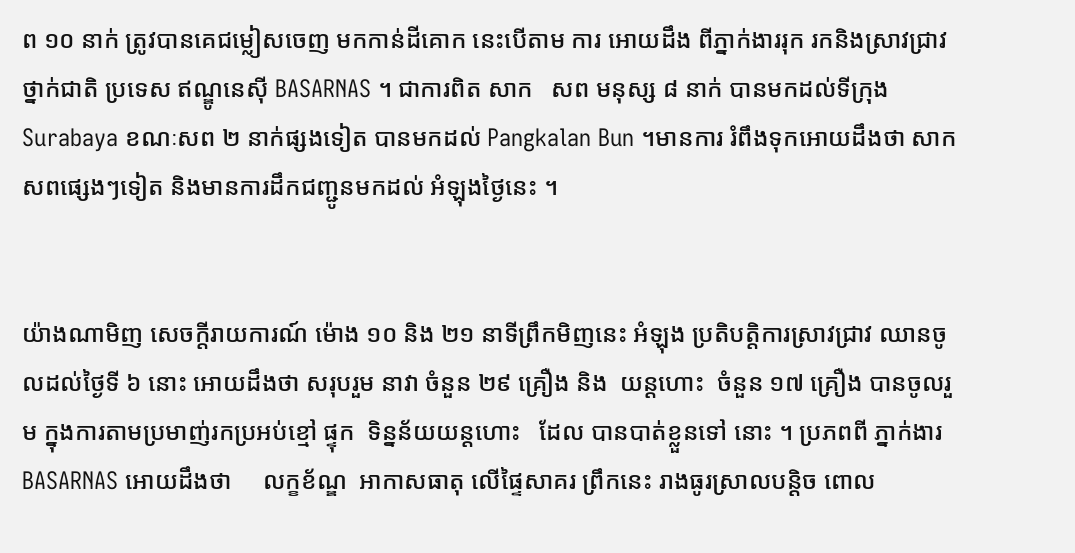ព ១០ នាក់ ត្រូវបានគេជម្លៀសចេញ មកកាន់ដីគោក នេះបើតាម ការ អោយដឹង ពីភ្នាក់ងាររុក រកនិងស្រាវជ្រាវ ថ្នាក់ជាតិ ប្រទេស ឥណ្ឌូនេស៊ី BASARNAS ។ ជាការពិត សាក   សព មនុស្ស ៨ នាក់ បានមកដល់ទីក្រុង Surabaya ខណៈសព ២ នាក់ផ្សងទៀត បានមកដល់ Pangkalan Bun ។មានការ រំពឹងទុកអោយដឹងថា សាកសពផ្សេងៗទៀត និងមានការដឹកជញ្ជូនមកដល់ អំឡុងថ្ងៃនេះ ។


យ៉ាងណាមិញ សេចក្តីរាយការណ៍ ម៉ោង ១០ និង ២១ នាទីព្រឹកមិញនេះ អំឡុង ប្រតិបត្តិការស្រាវជ្រាវ ឈានចូលដល់ថ្ងៃទី ៦ នោះ អោយដឹងថា សរុបរួម នាវា ចំនួន ២៩ គ្រឿង និង  យន្តហោះ  ចំនួន ១៧ គ្រឿង បានចូលរួម ក្នុងការតាមប្រមាញ់រកប្រអប់ខ្មៅ ផ្ទុក  ទិន្នន័យយន្តហោះ   ដែល បានបាត់ខ្លួនទៅ នោះ ។ ប្រភពពី ភ្នាក់ងារ BASARNAS អោយដឹងថា     លក្ខខ័ណ្ឌ  អាកាសធាតុ លើផ្ទៃសាគរ ព្រឹកនេះ រាងធូរស្រាលបន្តិច ពោល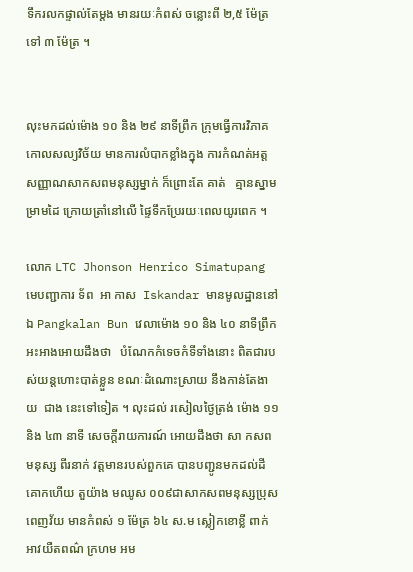ទឹករលកផ្ទាល់តែម្តង មានរយៈកំពស់ ចន្លោះពី ២,៥ ម៉ែត្រ ទៅ ៣ ម៉ែត្រ ។


លុះមកដល់ម៉ោង ១០ និង ២៩ នាទីព្រឹក ក្រុមធ្វើការវិភាគ កោលសល្យវិច័យ មានការលំបាកខ្លាំងក្នុង ការកំណត់អត្តសញ្ញាណសាកសពមនុស្សម្នាក់ ក៏ព្រោះតែ គាត់   គ្មានស្នាមម្រាមដៃ ក្រោយត្រាំនៅលើ ផ្ទៃទឹកប្រែរយៈពេលយូរពេក ។

លោក LTC Jhonson Henrico Simatupang មេបញ្ជាការ ទ័ព  អា កាស  Iskandar មានមូលដ្ឋាននៅឯ Pangkalan Bun វេលាម៉ោង ១០ និង ៤០ នាទីព្រឹក អះអាងអោយដឹងថា   បំណែកកំទេចកំទីទាំងនោះ ពិតជារបស់យន្តហោះបាត់ខ្លួន ខណៈដំណោះស្រាយ នឹងកាន់តែងាយ  ជាង នេះទៅទៀត ។ លុះដល់ រសៀលថ្ងៃត្រង់ ម៉ោង ១១ និង ៤៣ នាទី សេចក្តីរាយការណ៍ អោយដឹងថា សា កសព  មនុស្ស ពីរនាក់ វត្តមានរបស់ពួកគេ បានបញ្ជូនមកដល់ដីគោកហើយ តួយ៉ាង មឈូស ០០៩ជាសាកសពមនុស្សប្រុស ពេញវ័យ មានកំពស់ ១ ម៉ែត្រ ៦៤ ស.ម ស្លៀកខោខ្លី ពាក់អាវយឺតពណ៌ ក្រហម អម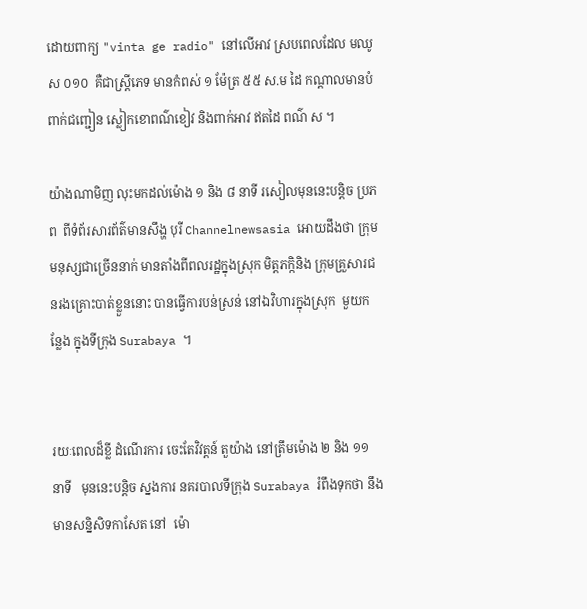ដោយពាក្យ "vinta ge radio" នៅលើអាវ ស្របពេលដែល មឈូស ០១០  គឺជាស្រ្តីភេទ មានកំពស់ ១ ម៉ែត្រ ៥៥ ស.ម ដៃ កណ្តាលមានបំពាក់ជញ្ជៀន ស្លៀកខោពណ៌ខៀវ និងពាក់អាវ ឥតដៃ ពណ៌ ស ។

យ៉ាងណាមិញ លុះមកដល់ម៉ោង ១ និង ៨ នាទី រសៀលមុននេះបន្តិច ប្រភព  ពីទំព័រសារព័ត៌មានសឹង្ហ បុរី Channelnewsasia អោយដឹងថា ក្រុមមនុស្សជាច្រើននាក់ មានតាំងពីពលរដ្ឋក្នុងស្រុក មិត្តភក្កិនិង ក្រុមគ្រួសារជនរងគ្រោះបាត់ខ្លួននោះ បានធ្វើការបន់ស្រន់ នៅឯវិហារក្នុងស្រុក  មួយកន្លែង ក្នុងទីក្រុង Surabaya ។


រយៈពេលដ៏ខ្លី ដំណើរការ ចេះតែវិវត្តន៍ តួយ៉ាង នៅត្រឹមម៉ោង ២ និង ១១ នាទី   មុននេះបន្តិច ស្នងការ នគរបាលទីក្រុង Surabaya រំពឹងទុកថា នឹងមានសន្និសិទកាសែត នៅ  ម៉ោ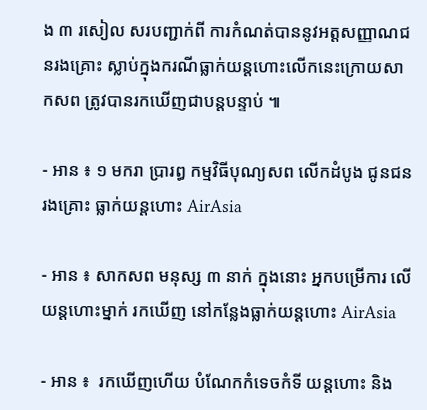ង ៣ រសៀល សរបញ្ជាក់ពី ការកំណត់បាននូវអត្តសញ្ញាណជនរងគ្រោះ ស្លាប់ក្នុងករណីធ្លាក់យន្តហោះលើកនេះក្រោយសាកសព ត្រូវបានរកឃើញជាបន្តបន្ទាប់ ៕

- អាន ៖ ១ មករា ប្រារព្ធ កម្មវិធីបុណ្យសព លើកដំបូង ជូនជនរងគ្រោះ ធ្លាក់យន្តហោះ AirAsia

- អាន ៖ សាកសព មនុស្ស ៣ នាក់ ក្នុងនោះ អ្នកបម្រើការ លើយន្តហោះម្នាក់ រកឃើញ នៅកន្លែងធ្លាក់យន្តហោះ AirAsia

- អាន ៖  រកឃើញហើយ បំណែកកំទេចកំទី យន្តហោះ និង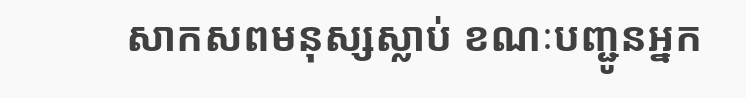សាកសពមនុស្សស្លាប់ ខណៈបញ្ជូនអ្នក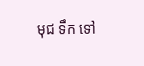មុជ ទឹក ទៅ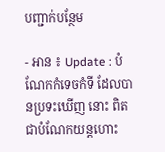បញ្ជាក់បន្ថែម

- អាន ៖ Update : បំណែកកំទេចកំទី ដែលបានប្រទះឃើញ នោះ ពិតជាបំណែកយន្តហោះ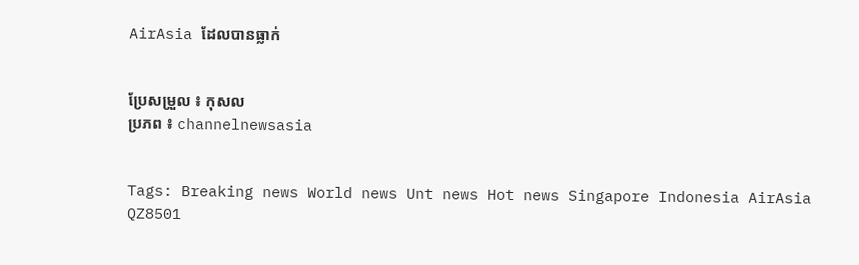AirAsia ដែលបានធ្លាក់


ប្រែសម្រួល ៖ កុសល
ប្រភព ៖ channelnewsasia


Tags: Breaking news World news Unt news Hot news Singapore Indonesia AirAsia QZ8501